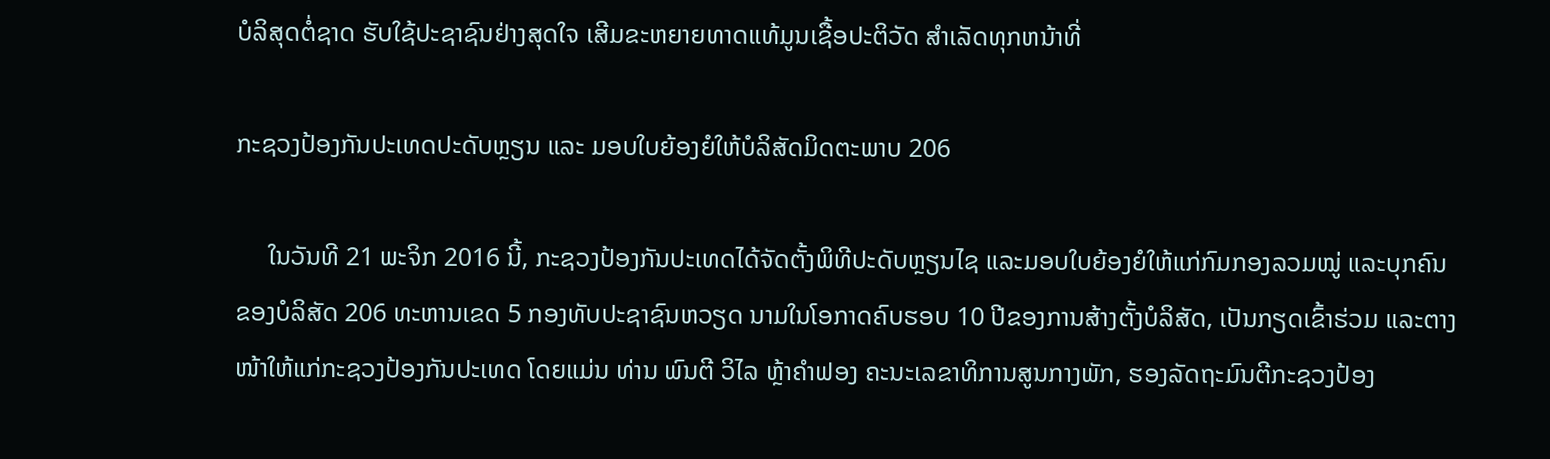ບໍລິສຸດຕໍ່ຊາດ ຮັບໃຊ້ປະຊາຊົນຢ່າງສຸດໃຈ ເສີມຂະຫຍາຍທາດແທ້ມູນເຊື້ອປະຕິວັດ ສໍາເລັດທຸກຫນ້າທີ່

ກະຊວງປ້ອງກັນປະເທດປະດັບຫຼຽນ ແລະ ມອບໃບຍ້ອງຍໍໃຫ້ບໍລິສັດມິດຕະພາບ 206

     ໃນວັນທີ 21 ພະຈິກ 2016 ນີ້, ກະຊວງປ້ອງກັນປະເທດໄດ້ຈັດຕັ້ງພິທີປະດັບຫຼຽນໄຊ ແລະມອບໃບຍ້ອງຍໍໃຫ້ແກ່ກົມກອງລວມໝູ່ ແລະບຸກຄົນ
ຂອງບໍລິສັດ 206 ທະຫານເຂດ 5 ກອງທັບປະຊາຊົນຫວຽດ ນາມໃນໂອກາດຄົບຮອບ 10 ປີຂອງການສ້າງຕັ້ງບໍລິສັດ, ເປັນກຽດເຂົ້າຮ່ວມ ແລະຕາງ
ໜ້າໃຫ້ແກ່ກະຊວງປ້ອງກັນປະເທດ ໂດຍແມ່ນ ທ່ານ ພົນຕີ ວິໄລ ຫຼ້າຄຳຟອງ ຄະນະເລຂາທິການສູນກາງພັກ, ຮອງລັດຖະມົນຕີກະຊວງປ້ອງ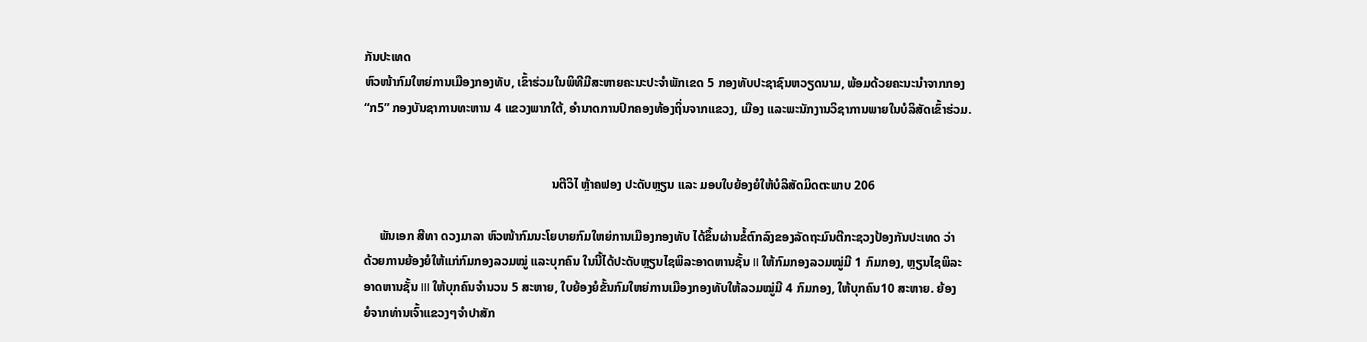ກັນປະເທດ
ຫົວໜ້າກົມໃຫຍ່ການເມືອງກອງທັບ, ເຂົ້າຮ່ວມໃນພິທີມີສະຫາຍຄະນະປະຈຳພັກເຂດ 5 ກອງທັບປະຊາຊົນຫວຽດນາມ, ພ້ອມດ້ວຍຄະນະນຳຈາກກອງ
“ກ5” ກອງບັນຊາການທະຫານ 4 ແຂວງພາກໃຕ້, ອຳນາດການປົກຄອງທ້ອງຖິ່ນຈາກແຂວງ, ເມືອງ ແລະພະນັກງານວິຊາການພາຍໃນບໍລິສັດເຂົ້າຮ່ວມ.


                                                            ນຕີວິໄ ຫຼ້າຄຟອງ ປະດັບຫຼຽນ ແລະ ມອບໃບຍ້ອງຍໍໃຫ້ບໍລິສັດມິດຕະພາບ 206

     ພັນເອກ ສີທາ ດວງມາລາ ຫົວໜ້າກົມນະໂຍບາຍກົມໃຫຍ່ການເມືອງກອງທັບ ໄດ້ຂຶ້ນຜ່ານຂໍ້ຕົກລົງຂອງລັດຖະມົນຕີກະຊວງປ້ອງກັນປະເທດ ວ່າ
ດ້ວຍການຍ້ອງຍໍໃຫ້ແກ່ກົມກອງລວມໝູ່ ແລະບຸກຄົນ ໃນນີ້ໄດ້ປະດັບຫຼຽນໄຊພິລະອາດຫານຊັ້ນ II ໃຫ້ກົມກອງລວມໝູ່ມີ 1 ກົມກອງ, ຫຼຽນໄຊພິລະ
ອາດຫານຊັ້ນ III ໃຫ້ບຸກຄົນຈຳນວນ 5 ສະຫາຍ, ໃບຍ້ອງຍໍຂັ້ນກົມໃຫຍ່ການເມືອງກອງທັບໃຫ້ລວມໝູ່ມີ 4 ກົມກອງ, ໃຫ້ບຸກຄົນ10 ສະຫາຍ. ຍ້ອງ
ຍໍຈາກທ່ານເຈົ້າແຂວງໆຈຳປາສັກ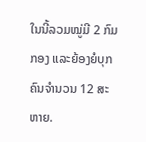ໃນນີ້ລວມໝູ່ມີ 2 ກົມກອງ ແລະຍ້ອງຍໍບຸກຄົນຈຳນວນ 12 ສະຫາຍ.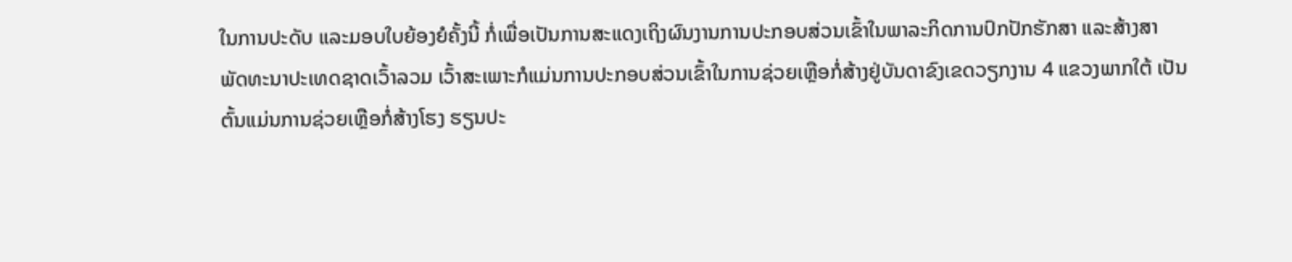ໃນການປະດັບ ແລະມອບໃບຍ້ອງຍໍຄັ້ງນີ້ ກໍ່ເພື່ອເປັນການສະແດງເຖິງຜົນງານການປະກອບສ່ວນເຂົ້າໃນພາລະກິດການປົກປັກຮັກສາ ແລະສ້າງສາ
ພັດທະນາປະເທດຊາດເວົ້າລວມ ເວົ້າສະເພາະກໍແມ່ນການປະກອບສ່ວນເຂົ້າໃນການຊ່ວຍເຫຼືອກໍ່ສ້າງຢູ່ບັນດາຂົງເຂດວຽກງານ 4 ແຂວງພາກໃຕ້ ເປັນ
ຕົ້ນແມ່ນການຊ່ວຍເຫຼືອກໍ່ສ້າງໂຮງ ຮຽນປະ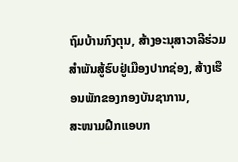ຖົມບ້ານກົງຕຸນ, ສ້າງອະນຸສາວາລີຮ່ວມສຳພັນສູ້ຮົບຢູ່ເມືອງປາກຊ່ອງ, ສ້າງເຮືອນພັກຂອງກອງບັນຊາການ,
ສະໜາມຝືກແອບກ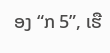ອງ “ກ 5”, ເຮື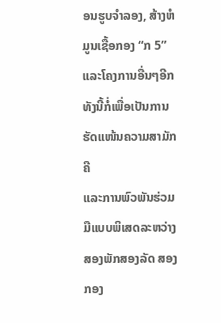ອນຮູບຈຳລອງ, ສ້າງຫໍມູນເຊື້ອກອງ “ກ 5” ແລະໂຄງການອື່ນໆອີກທັງນີ້ກໍ່ເພື່ອເປັນການຮັດແໜ້ນຄວາມສາມັກຄີ
ແລະການພົວພັນຮ່ວມມືແບບພິເສດລະຫວ່າງສອງພັກສອງລັດ ສອງກອງ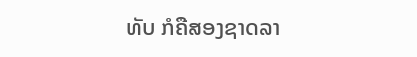ທັບ ກໍຄືສອງຊາດລາ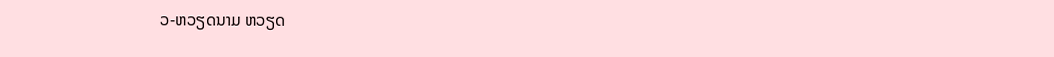ວ-ຫວຽດນາມ ຫວຽດ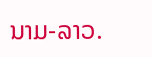ນາມ-ລາວ.